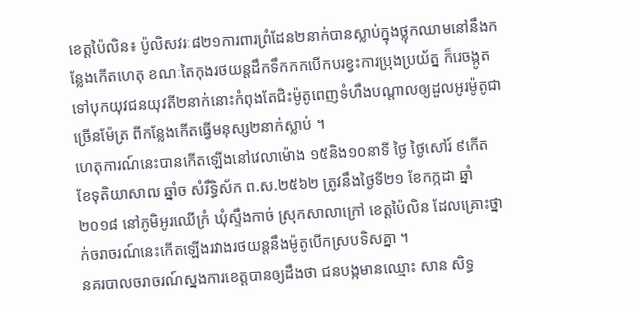ខេត្តប៉ៃលិន៖ ប៉ូលិសវរៈ៨២១ការពារព្រំដែន២នាក់បានស្លាប់ក្នុងថ្លុកឈាមនៅនឹងកន្លែងកើតហេតុ ខណៈតៃកុងរថយន្តដឹកទឹកកកបើកបរខ្វះការប្រុងប្រយ័ត្ន ក៏រេចង្កូតទៅបុកយុវជនយុវតី២នាក់នោះកំពុងតែជិះម៉ូតូពេញទំហឹងបណ្ដាលឲ្យដួលអូរម៉ូតូជាច្រើនម៉ែត្រ ពីកន្លែងកើតធ្វើមនុស្ស២នាក់ស្លាប់ ។
ហេតុការណ៍នេះបានកើតឡើងនៅវេលាម៉ោង ១៥និង១០នាទី ថ្ងៃ ថ្ងៃសៅរ៍ ៩កើត ខែទុតិយាសាឍ ឆ្នាំច សំរឹទ្ធិស័ក ព.ស.២៥៦២ ត្រូវនឹងថ្ងៃទី២១ ខែកក្កដា ឆ្នាំ២០១៨ នៅភូមិអូរឈើក្រំ ឃុំស្ទឹងកាច់ ស្រុកសាលាក្រៅ ខេត្តប៉ៃលិន ដែលគ្រោះថ្នាក់ចរាចរណ៍នេះកើតឡើងរវាងរថយន្តនឹងម៉ូតូបើកស្របទិសគ្នា ។
នគរបាលចរាចរណ៍ស្នងការខេត្តបានឲ្យដឹងថា ជនបង្កមានឈ្មោះ សាន សិទ្ធ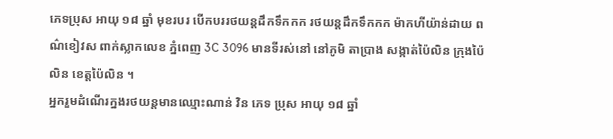ភេទប្រុស អាយុ ១៨ ឆ្នាំ មុខរបរ បើកបររថយន្តដឹកទឹកកក រថយន្តដឹកទឹកកក ម៉ាកហីយ៉ាន់ដាយ ពណ៌ខៀវស ពាក់ស្លាកលេខ ភ្នំពេញ 3C 3096 មានទីរស់នៅ នៅភូមិ តាប្រាង សង្កាត់ប៉ៃលិន ក្រុងប៉ៃលិន ខេត្តប៉ៃលិន ។
អ្នករួមដំណើរក្នងរថយន្តមានឈ្មោះណាន់ វិន ភេទ ប្រុស អាយុ ១៨ ឆ្នាំ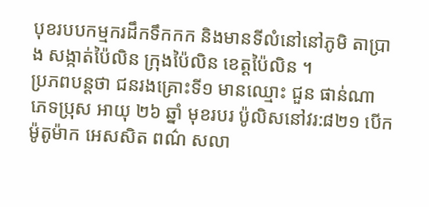បុខរបបកម្មករដឹកទឹកកក និងមានទីលំនៅនៅភូមិ តាប្រាង សង្កាត់ប៉ៃលិន ក្រុងប៉ៃលិន ខេត្តប៉ៃលិន ។
ប្រភពបន្តថា ជនរងគ្រោះទី១ មានឈ្មោះ ជួន ផាន់ណា ភេទប្រុស អាយុ ២៦ ឆ្នាំ មុខរបរ ប៉ូលិសនៅវរ:៨២១ បើកម៉ូតូម៉ាក អេសសិត ពណ៌ សលា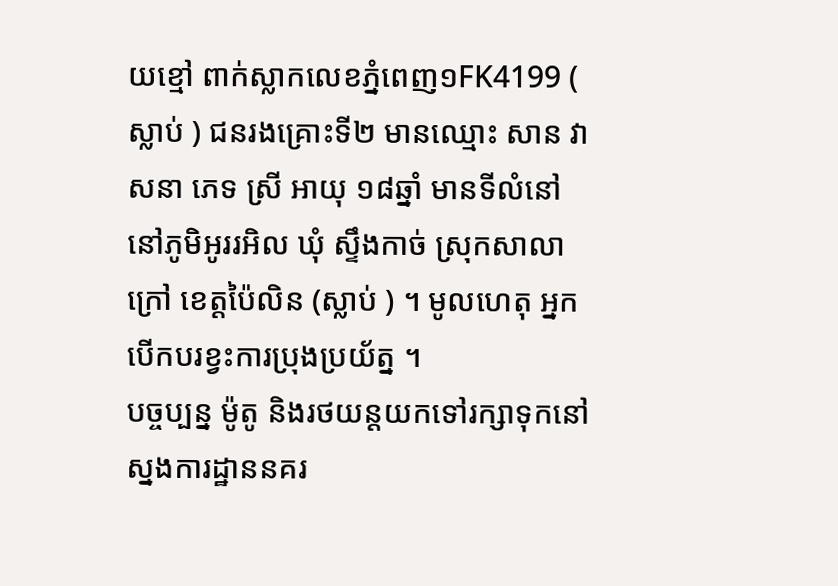យខ្មៅ ពាក់ស្លាកលេខភ្នំពេញ១FK4199 ( ស្លាប់ ) ជនរងគ្រោះទី២ មានឈ្មោះ សាន វាសនា ភេទ ស្រី អាយុ ១៨ឆ្នាំ មានទីលំនៅនៅភូមិអូររអិល ឃុំ ស្ទឹងកាច់ ស្រុកសាលាក្រៅ ខេត្តប៉ៃលិន (ស្លាប់ ) ។ មូលហេតុ អ្នកបើកបរខ្វះការប្រុងប្រយ័ត្ន ។
បច្ចប្បន្ន ម៉ូតូ និងរថយន្តយកទៅរក្សាទុកនៅស្នងការដ្ឋាននគរ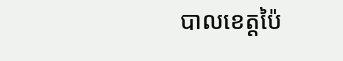បាលខេត្តប៉ៃ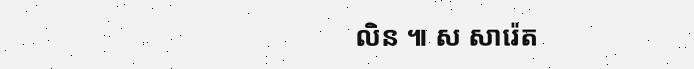លិន ៕ ស សារ៉េត